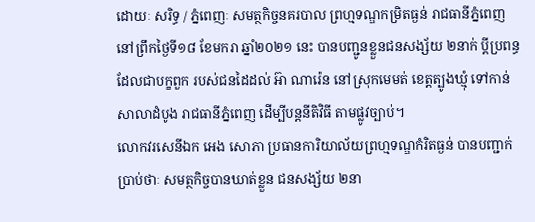ដោយៈ សរិទ្ធ / ភ្នំពេញៈ សមត្ថកិច្ចនគរបាល ព្រហ្មទណ្ឌកម្រិតធ្ងន់ រាជធានីភ្នំពេញ នៅព្រឹកថ្ងៃទី១៨ ខែមករា ឆ្នាំ២០២១ នេះ បានបញ្ជូនខ្លួនជនសង្ស័យ ២នាក់ ប្តីប្រពន្ធ ដែលជាបក្ខពួក របស់ជនដៃដល់ អ៊ា ណារ៉េន នៅស្រុកមេមត់ ខេត្តត្បូងឃ្មុំ ទៅកាន់ សាលាដំបូង រាជធានីភ្នំពេញ ដើម្បីបន្តនីតិវិធី តាមផ្លូវច្បាប់។
លោកវរសេនីឯក អេង សោភា ប្រធានការិយាល័យព្រហ្មទណ្ឌកំរិតធ្ងន់ បានបញ្ជាក់ ប្រាប់ថាៈ សមត្ថកិច្ចបានឃាត់ខ្លួន ជនសង្ស័យ ២នា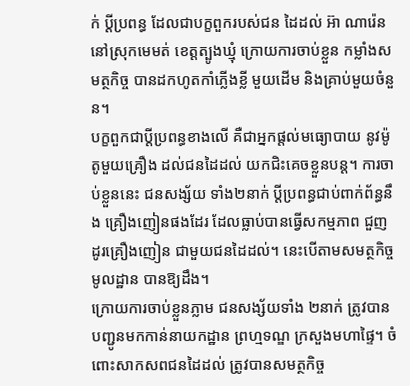ក់ ប្តីប្រពន្ធ ដែលជាបក្ខពួករបស់ជន ដៃដល់ អ៊ា ណារ៉េន នៅស្រុកមេមត់ ខេត្តត្បូងឃ្មុំ ក្រោយការចាប់ខ្លួន កម្លាំងសមត្ថកិច្ច បានដកហូតកាំភ្លើងខ្លី មួយដើម និងគ្រាប់មួយចំនួន។
បក្ខពួកជាប្តីប្រពន្ធខាងលើ គឺជាអ្នកផ្តល់មធ្យោបាយ នូវម៉ូតូមួយគ្រឿង ដល់ជនដៃដល់ យកជិះគេចខ្លួនបន្ត។ ការចាប់ខ្លួននេះ ជនសង្ស័យ ទាំង២នាក់ ប្តីប្រពន្ធជាប់ពាក់ព័ន្ធនឹង គ្រឿងញៀនផងដែរ ដែលធ្លាប់បានធ្វើសកម្មភាព ជួញដូរគ្រឿងញៀន ជាមួយជនដៃដល់។ នេះបើតាមសមត្ថកិច្ចមូលដ្ឋាន បានឱ្យដឹង។
ក្រោយការចាប់ខ្លួនភ្លាម ជនសង្ស័យទាំង ២នាក់ ត្រូវបានបញ្ជូនមកកាន់នាយកដ្ឋាន ព្រហ្មទណ្ឌ ក្រសួងមហាផ្ទៃ។ ចំពោះសាកសពជនដៃដល់ ត្រូវបានសមត្ថកិច្ច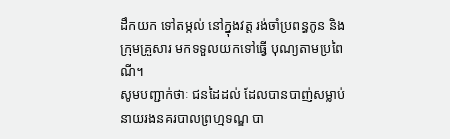ដឹកយក ទៅតម្កល់ នៅក្នុងវត្ត រង់ចាំប្រពន្ធកូន និងក្រុមគ្រួសារ មកទទួលយកទៅធ្វើ បុណ្យតាមប្រពៃណី។
សូមបញ្ជាក់ថាៈ ជនដៃដល់ ដែលបានបាញ់សម្លាប់ នាយរងនគរបាលព្រហ្មទណ្ឌ បា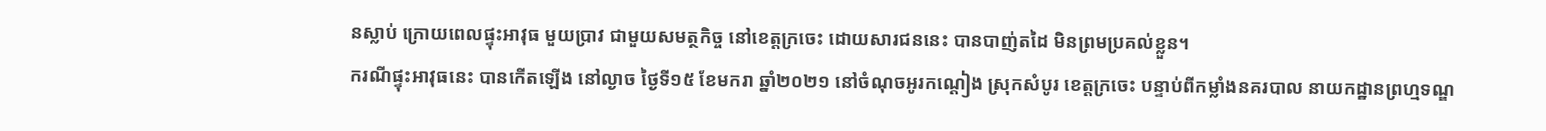នស្លាប់ ក្រោយពេលផ្ទុះអាវុធ មួយប្រាវ ជាមួយសមត្ថកិច្ច នៅខេត្តក្រចេះ ដោយសារជននេះ បានបាញ់តដៃ មិនព្រមប្រគល់ខ្លួន។
ករណីផ្ទុះអាវុធនេះ បានកើតឡើង នៅល្ងាច ថ្ងៃទី១៥ ខែមករា ឆ្នាំ២០២១ នៅចំណុចអូរកណ្តៀង ស្រុកសំបូរ ខេត្តក្រចេះ បន្ទាប់ពីកម្លាំងនគរបាល នាយកដ្ឋានព្រហ្មទណ្ឌ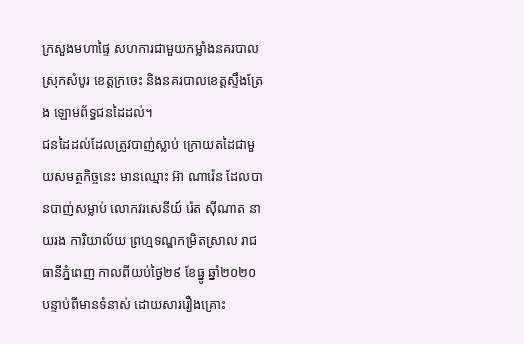ក្រសួងមហាផ្ទៃ សហការជាមួយកម្លាំងនគរបាល ស្រុកសំបូរ ខេត្តក្រចេះ និងនគរបាលខេត្តស្ទឹងត្រែង ឡោមព័ទ្ធជនដៃដល់។
ជនដៃដល់ដែលត្រូវបាញ់ស្លាប់ ក្រោយតដៃជាមួយសមត្ថកិច្ចនេះ មានឈ្មោះ អ៊ា ណារ៉េន ដែលបានបាញ់សម្លាប់ លោកវរសេនីយ៍ រ៉េត ស៊ីណាត នាយរង ការិយាល័យ ព្រហ្មទណ្ឌកម្រិតស្រាល រាជធានីភ្នំពេញ កាលពីយប់ថ្ងៃ២៩ ខែធ្នូ ឆ្នាំ២០២០ បន្ទាប់ពីមានទំនាស់ ដោយសាររឿងគ្រោះ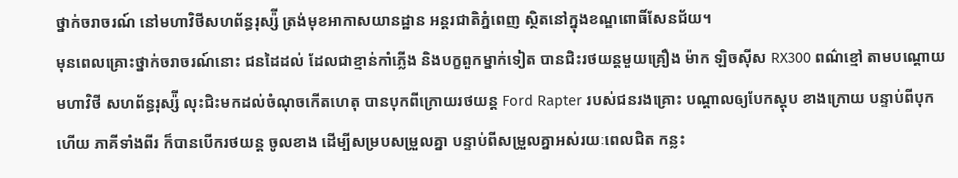ថ្នាក់ចរាចរណ៍ នៅមហាវិថីសហព័ន្ធរុស្ស៉ី ត្រង់មុខអាកាសយានដ្ឋាន អន្តរជាតិភ្នំពេញ ស្ថិតនៅក្នុងខណ្ឌពោធិ៍សែនជ័យ។
មុនពេលគ្រោះថ្នាក់ចរាចរណ៍នោះ ជនដៃដល់ ដែលជាខ្មាន់កាំភ្លើង និងបក្ខពួកម្នាក់ទៀត បានជិះរថយន្តមួយគ្រឿង ម៉ាក ឡិចស៊ីស RX300 ពណ៌ខ្មៅ តាមបណ្តោយមហាវិថី សហព័ន្ធរុស្ស៉ី លុះជិះមកដល់ចំណុចកើតហេតុ បានបុកពីក្រោយរថយន្ត Ford Rapter របស់ជនរងគ្រោះ បណ្តាលឲ្យបែកស្តុប ខាងក្រោយ បន្ទាប់ពីបុកហើយ ភាគីទាំងពីរ ក៏បានបើករថយន្ត ចូលខាង ដើម្បីសម្របសម្រួលគ្នា បន្ទាប់ពីសម្រួលគ្នាអស់រយៈពេលជិត កន្លះ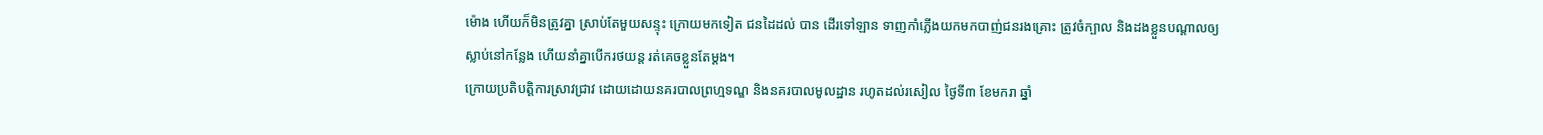ម៉ោង ហើយក៏មិនត្រូវគ្នា ស្រាប់តែមួយសន្ទុះ ក្រោយមកទៀត ជនដៃដល់ បាន ដើរទៅឡាន ទាញកាំភ្លើងយកមកបាញ់ជនរងគ្រោះ ត្រូវចំក្បាល និងដងខ្លួនបណ្តាលឲ្យ ស្លាប់នៅកន្លែង ហើយនាំគ្នាបើករថយន្ត រត់គេចខ្លួនតែម្តង។
ក្រោយប្រតិបត្តិការស្រាវជ្រាវ ដោយដោយនគរបាលព្រហ្មទណ្ឌ និងនគរបាលមូលដ្ឋាន រហូតដល់រសៀល ថ្ងៃទី៣ ខែមករា ឆ្នាំ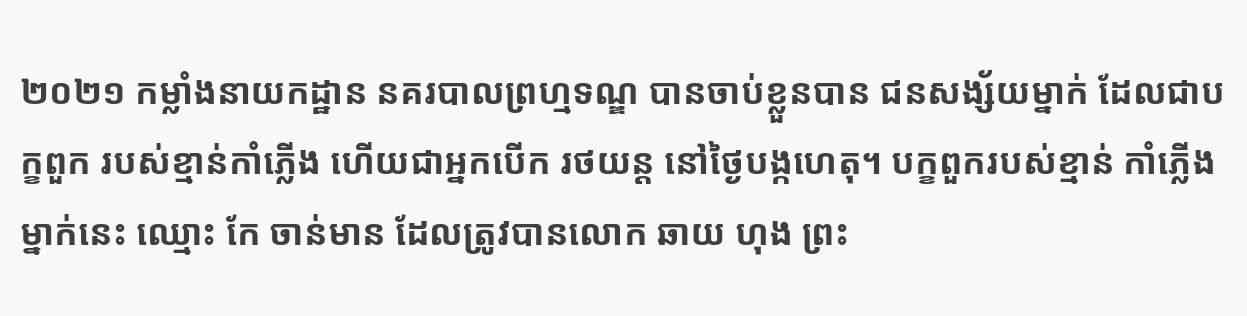២០២១ កម្លាំងនាយកដ្ឋាន នគរបាលព្រហ្មទណ្ឌ បានចាប់ខ្លួនបាន ជនសង្ស័យម្នាក់ ដែលជាបក្ខពួក របស់ខ្មាន់កាំភ្លើង ហើយជាអ្នកបើក រថយន្ដ នៅថ្ងៃបង្កហេតុ។ បក្ខពួករបស់ខ្មាន់ កាំភ្លើងម្នាក់នេះ ឈ្មោះ កែ ចាន់មាន ដែលត្រូវបានលោក ឆាយ ហុង ព្រះ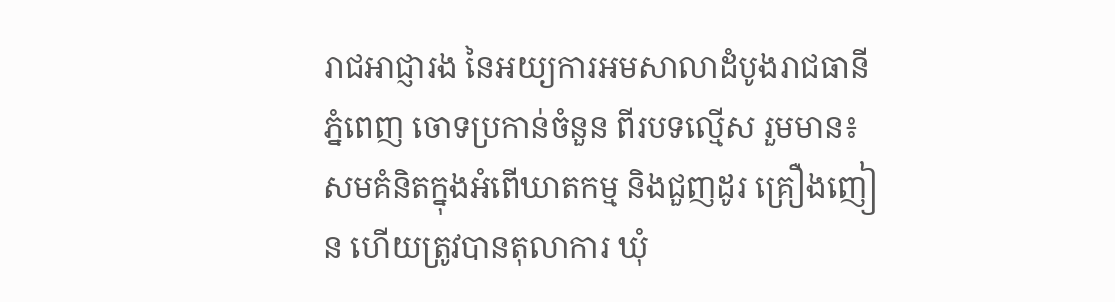រាជអាជ្ញារង នៃអយ្យការអមសាលាដំបូងរាជធានី ភ្នំពេញ ចោទប្រកាន់ចំនួន ពីរបទល្មើស រួមមាន៖ សមគំនិតក្នុងអំពើឃាតកម្ម និងជួញដូរ គ្រឿងញៀន ហើយត្រូវបានតុលាការ ឃុំ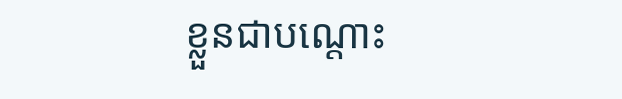ខ្លួនជាបណ្តោះ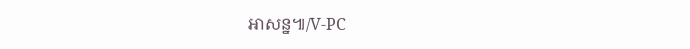អាសន្ន៕/V-PC